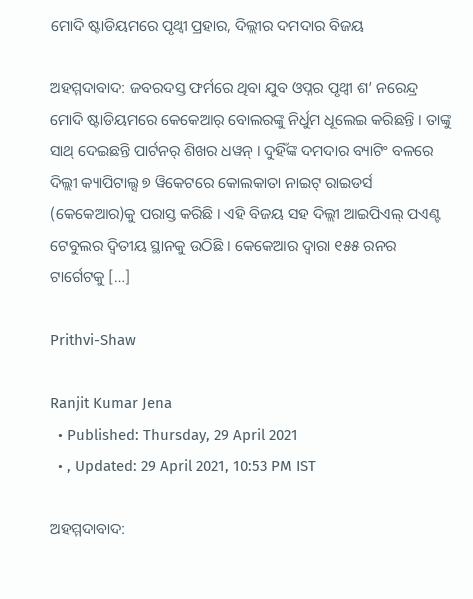ମୋଦି ଷ୍ଟାଡିୟମରେ ପୃଥ୍ୱୀ ପ୍ରହାର, ଦିଲ୍ଲୀର ଦମଦାର ବିଜୟ

ଅହମ୍ମଦାବାଦ: ଜବରଦସ୍ତ ଫର୍ମରେ ଥିବା ଯୁବ ଓପ୍ନର ପୃଥ୍ୱୀ ଶ’ ନରେନ୍ଦ୍ର ମୋଦି ଷ୍ଟାଡିୟମରେ କେକେଆର୍ ବୋଲରଙ୍କୁ ନିର୍ଧୁମ ଧୂଲେଇ କରିଛନ୍ତି । ତାଙ୍କୁ ସାଥ୍ ଦେଇଛନ୍ତି ପାର୍ଟନର୍ ଶିଖର ଧୱନ୍ । ଦୁହିଁଙ୍କ ଦମଦାର ବ୍ୟାଟିଂ ବଳରେ ଦିଲ୍ଲୀ କ୍ୟାପିଟାଲ୍ସ ୭ ୱିକେଟରେ କୋଲକାତା ନାଇଟ୍ ରାଇଡର୍ସ (କେକେଆର)କୁ ପରାସ୍ତ କରିଛି । ଏହି ବିଜୟ ସହ ଦିଲ୍ଲୀ ଆଇପିଏଲ୍ ପଏଣ୍ଟ ଟେବୁଲର ଦ୍ୱିତୀୟ ସ୍ଥାନକୁ ଉଠିଛି । କେକେଆର ଦ୍ୱାରା ୧୫୫ ରନର ଟାର୍ଗେଟକୁ […]

Prithvi-Shaw

Ranjit Kumar Jena
  • Published: Thursday, 29 April 2021
  • , Updated: 29 April 2021, 10:53 PM IST

ଅହମ୍ମଦାବାଦ: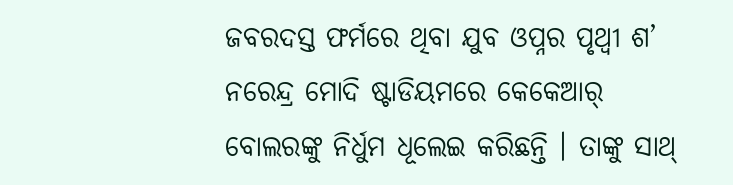ଜବରଦସ୍ତ ଫର୍ମରେ ଥିବା ଯୁବ ଓପ୍ନର ପୃଥ୍ୱୀ ଶ’ ନରେନ୍ଦ୍ର ମୋଦି ଷ୍ଟାଡିୟମରେ କେକେଆର୍ ବୋଲରଙ୍କୁ ନିର୍ଧୁମ ଧୂଲେଇ କରିଛନ୍ତି । ତାଙ୍କୁ ସାଥ୍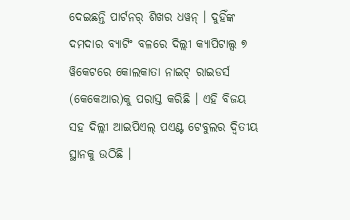ଦେଇଛନ୍ତି ପାର୍ଟନର୍ ଶିଖର ଧୱନ୍ । ଦୁହିଁଙ୍କ ଦମଦାର ବ୍ୟାଟିଂ ବଳରେ ଦିଲ୍ଲୀ କ୍ୟାପିଟାଲ୍ସ ୭ ୱିକେଟରେ କୋଲକାତା ନାଇଟ୍ ରାଇଡର୍ସ (କେକେଆର)କୁ ପରାସ୍ତ କରିଛି । ଏହି ବିଜୟ ସହ ଦିଲ୍ଲୀ ଆଇପିଏଲ୍ ପଏଣ୍ଟ ଟେବୁଲର ଦ୍ୱିତୀୟ ସ୍ଥାନକୁ ଉଠିଛି ।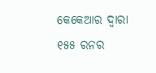କେକେଆର ଦ୍ୱାରା ୧୫୫ ରନର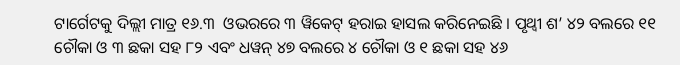ଟାର୍ଗେଟକୁ ଦିଲ୍ଲୀ ମାତ୍ର ୧୬.୩  ଓଭରରେ ୩ ୱିକେଟ୍ ହରାଇ ହାସଲ କରିନେଇଛି । ପୃଥ୍ୱୀ ଶ’ ୪୨ ବଲରେ ୧୧ ଚୌକା ଓ ୩ ଛକା ସହ ୮୨ ଏବଂ ଧୱନ୍ ୪୭ ବଲରେ ୪ ଚୌକା ଓ ୧ ଛକା ସହ ୪୬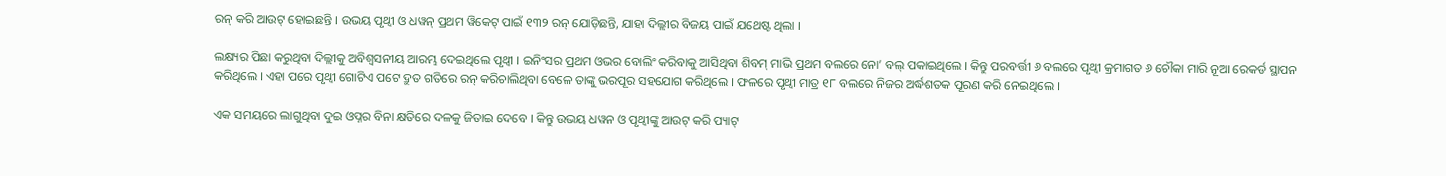ରନ୍ କରି ଆଉଟ୍ ହୋଇଛନ୍ତି । ଉଭୟ ପୃଥ୍ୱୀ ଓ ଧୱନ୍ ପ୍ରଥମ ୱିକେଟ୍ ପାଇଁ ୧୩୨ ରନ୍ ଯୋଡ଼ିଛନ୍ତି, ଯାହା ଦିଲ୍ଲୀର ବିଜୟ ପାଇଁ ଯଥେଷ୍ଟ ଥିଲା ।

ଲକ୍ଷ୍ୟର ପିଛା କରୁଥିବା ଦିଲ୍ଲୀକୁ ଅବିଶ୍ୱସନୀୟ ଆରମ୍ଭ ଦେଇଥିଲେ ପୃଥ୍ୱୀ । ଇନିଂସର ପ୍ରଥମ ଓଭର ବୋଲିଂ କରିବାକୁ ଆସିଥିବା ଶିବମ୍ ମାଭି ପ୍ରଥମ ବଲରେ ନୋ’ ବଲ୍ ପକାଇଥିଲେ । କିନ୍ତୁ ପରବର୍ତ୍ତୀ ୬ ବଲରେ ପୃଥ୍ୱୀ କ୍ରମାଗତ ୬ ଚୌକା ମାରି ନୂଆ ରେକର୍ଡ ସ୍ଥାପନ କରିଥିଲେ । ଏହା ପରେ ପୃଥ୍ୱୀ ଗୋଟିଏ ପଟେ ଦ୍ରୁତ ଗତିରେ ରନ୍ କରିଚାଲିଥିବା ବେଳେ ତାଙ୍କୁ ଭରପୂର ସହଯୋଗ କରିଥିଲେ । ଫଳରେ ପୃଥ୍ୱୀ ମାତ୍ର ୧୮ ବଲରେ ନିଜର ଅର୍ଦ୍ଧଶତକ ପୂରଣ କରି ନେଇଥିଲେ ।

ଏକ ସମୟରେ ଲାଗୁଥିବା ଦୁଇ ଓପ୍ନର ବିନା କ୍ଷତିରେ ଦଳକୁ ଜିତାଇ ଦେବେ । କିନ୍ତୁ ଉଭୟ ଧୱନ ଓ ପୃଥ୍ୱୀଙ୍କୁ ଆଉଟ୍ କରି ପ୍ୟାଟ୍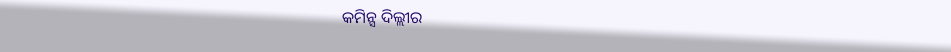କମିନ୍ସ ଦିଲ୍ଲୀର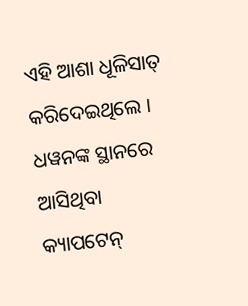ଏହି ଆଶା ଧୂଳିସାତ୍ କରିଦେଇଥିଲେ । ଧୱନଙ୍କ ସ୍ଥାନରେ ଆସିଥିବା କ୍ୟାପଟେନ୍‌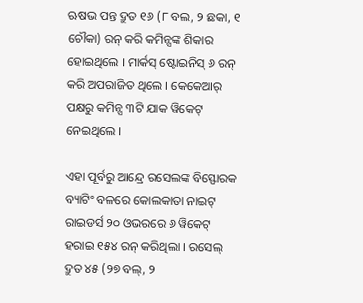ଋଷଭ ପନ୍ତ ଦ୍ରୁତ ୧୬ (୮ ବଲ, ୨ ଛକା, ୧ ଚୌକା) ରନ୍ କରି କମିନ୍ସଙ୍କ ଶିକାର ହୋଇଥିଲେ । ମାର୍କସ୍ ଷ୍ଟୋଇନିସ୍ ୬ ରନ୍ କରି ଅପରାଜିତ ଥିଲେ । କେକେଆର୍ ପକ୍ଷରୁ କମିନ୍ସ ୩ଟି ଯାକ ୱିକେଟ୍ ନେଇଥିଲେ ।

ଏହା ପୂର୍ବରୁ ଆନ୍ଦ୍ରେ ରସେଲଙ୍କ ବିସ୍ଫୋରକ ବ୍ୟାଟିଂ ବଳରେ କୋଲକାତା ନାଇଟ୍ ରାଇଡର୍ସ ୨୦ ଓଭରରେ ୬ ୱିକେଟ୍ ହରାଇ ୧୫୪ ରନ୍ କରିଥିଲା । ରସେଲ୍ ଦ୍ରୁତ ୪୫ (୨୭ ବଲ୍‌, ୨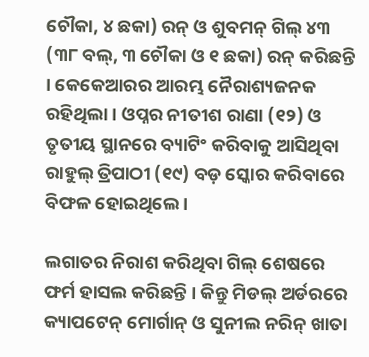ଚୌକା, ୪ ଛକା) ରନ୍ ଓ ଶୁବମନ୍ ଗିଲ୍ ୪୩ (୩୮ ବଲ୍‌, ୩ ଚୌକା ଓ ୧ ଛକା) ରନ୍ କରିଛନ୍ତି । କେକେଆରର ଆରମ୍ଭ ନୈରାଶ୍ୟଜନକ ରହିଥିଲା । ଓପ୍ନର ନୀତୀଶ ରାଣା (୧୨) ଓ ତୃତୀୟ ସ୍ଥାନରେ ବ୍ୟାଟିଂ କରିବାକୁ ଆସିଥିବା ରାହୁଲ୍ ତ୍ରିପାଠୀ (୧୯) ବଡ଼ ସ୍କୋର କରିବାରେ ବିଫଳ ହୋଇଥିଲେ ।

ଲଗାତର ନିରାଶ କରିଥିବା ଗିଲ୍ ଶେଷରେ ଫର୍ମ ହାସଲ କରିଛନ୍ତି । କିନ୍ତୁ ମିଡଲ୍ ଅର୍ଡରରେ କ୍ୟାପଟେନ୍ ମୋର୍ଗାନ୍ ଓ ସୁନୀଲ ନରିନ୍ ଖାତା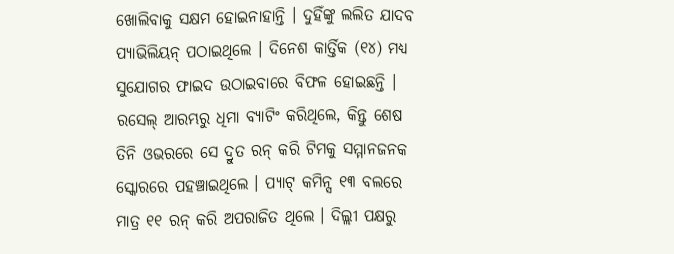ଖୋଲିବାକୁ ସକ୍ଷମ ହୋଇନାହାନ୍ତି । ଦୁହିଁଙ୍କୁ ଲଲିତ ଯାଦବ ପ୍ୟାଭିଲିୟନ୍ ପଠାଇଥିଲେ । ଦିନେଶ କାର୍ତ୍ତିକ (୧୪) ମଧ୍ୟ ସୁଯୋଗର ଫାଇଦ ଉଠାଇବାରେ ବିଫଳ ହୋଇଛନ୍ତି । ରସେଲ୍ ଆରମ୍ଭରୁ ଧିମା ବ୍ୟାଟିଂ କରିଥିଲେ, କିନ୍ତୁ ଶେଷ ତିନି ଓଭରରେ ସେ ଦ୍ରୁତ ରନ୍ କରି ଟିମକୁ ସମ୍ମାନଜନକ ସ୍କୋରରେ ପହଞ୍ଚାଇଥିଲେ । ପ୍ୟାଟ୍ କମିନ୍ସ ୧୩ ବଲରେ ମାତ୍ର ୧୧ ରନ୍ କରି ଅପରାଜିତ ଥିଲେ । ଦିଲ୍ଲୀ ପକ୍ଷରୁ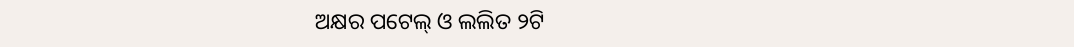ଅକ୍ଷର ପଟେଲ୍ ଓ ଲଲିତ ୨ଟି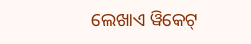ଲେଖାଏ ୱିକେଟ୍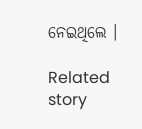ନେଇଥିଲେ ।

Related story